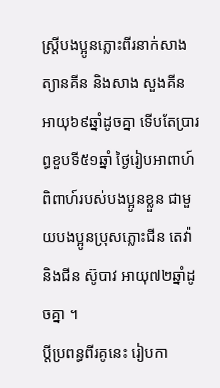ស្ត្រីបងប្អូនភ្លោះពីរនាក់សាង ត្យានគីន និងសាង សួងគីន អាយុ៦៩ឆ្នាំដូចគ្នា ទើបតែប្រារព្ធខួបទី៥១ឆ្នាំ ថ្ងៃរៀបអាពាហ៍ពិពាហ៍របស់បងប្អូនខ្លួន ជាមួយបងប្អូនប្រុសភ្លោះជីន តេវ៉ា និងជីន ស៊ូបាវ អាយុ៧២ឆ្នាំដូចគ្នា ។
ប្តីប្រពន្ធពីរគូនេះ រៀបកា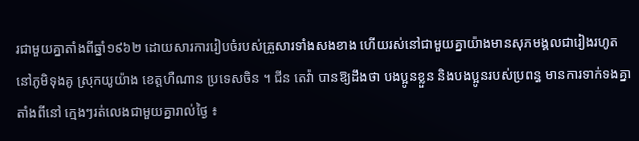រជាមួយគ្នាតាំងពីឆ្នាំ១៩៦២ ដោយសារការរៀបចំរបស់គ្រួសារទាំងសងខាង ហើយរស់នៅជាមួយគ្នាយ៉ាងមានសុភមង្គលជារៀងរហូតនៅភូមិទុងគូ ស្រុកយូយ៉ាង ខេត្តហឺណាន ប្រទេសចិន ។ ជីន តេវ៉ា បានឱ្យដឹងថា បងប្អូនខ្លួន និងបងប្អូនរបស់ប្រពន្ធ មានការទាក់ទងគ្នាតាំងពីនៅ ក្មេងៗរត់លេងជាមួយគ្នារាល់ថ្ងៃ ៖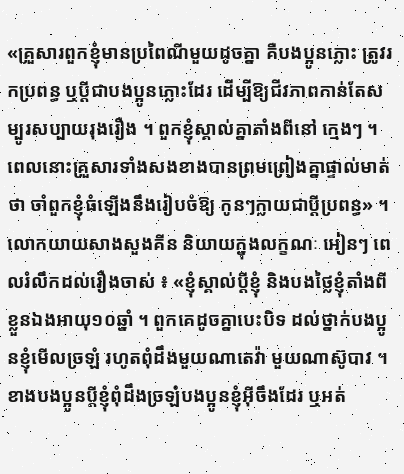«គ្រួសារពួកខ្ញុំមានប្រពៃណីមួយដូចគ្នា គឺបងប្អូនភ្លោះ ត្រូវរកប្រពន្ធ ឬប្តីជាបងប្អូនភ្លោះដែរ ដើម្បីឱ្យជីវភាពកាន់តែសម្បូរសប្បាយរុងរឿង ។ ពួកខ្ញុំស្គាល់គ្នាតាំងពីនៅ ក្មេងៗ ។ ពេលនោះគ្រួសារទាំងសងខាងបានព្រមព្រៀងគ្នាផ្ទាល់មាត់ថា ចាំពួកខ្ញុំធំឡើងនឹងរៀបចំឱ្យ កូនៗក្លាយជាប្តីប្រពន្ធ» ។
លោកយាយសាងសួងគីន និយាយក្នុងលក្ខណៈ អៀនៗ ពេលរំលឹកដល់រឿងចាស់ ៖ «ខ្ញុំស្គាល់ប្តីខ្ញុំ និងបងថ្លៃខ្ញុំតាំងពីខ្លួនឯងអាយុ១០ឆ្នាំ ។ ពួកគេដូចគ្នាបេះបិទ ដល់ថ្នាក់បងប្អូនខ្ញុំមើលច្រឡំ រហូតពុំដឹងមួយណាតេវ៉ា មួយណាស៊ូបាវ ។ ខាងបងប្អូនប្តីខ្ញុំពុំដឹងច្រឡំបងប្អូនខ្ញុំអុីចឹងដែរ ឬអត់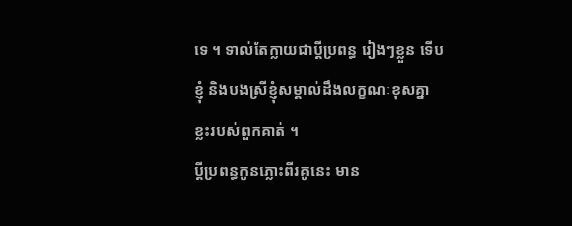ទេ ។ ទាល់តែក្លាយជាប្តីប្រពន្ធ រៀងៗខ្លួន ទើបខ្ញុំ និងបងស្រីខ្ញុំសម្គាល់ដឹងលក្ខណៈខុសគ្នាខ្លះរបស់ពួកគាត់ ។
ប្តីប្រពន្ធកូនភ្លោះពីរគូនេះ មាន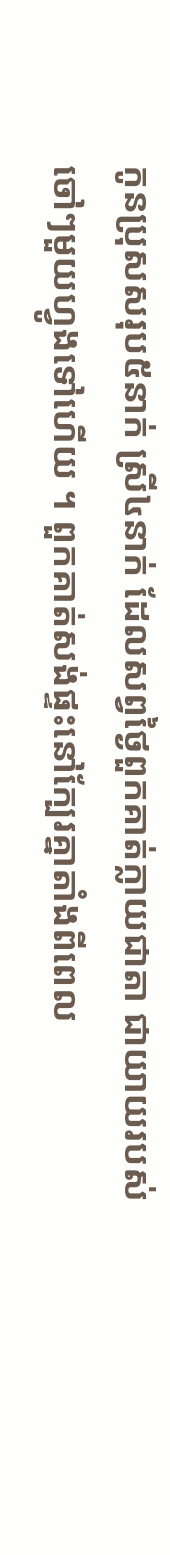កូនប្រុសសរុប៥នាក់ ស្រី៤នាក់ ដែលសព្វថ្ងៃពួកគាត់ក្លាយជាតា ជាយាយរបស់ ចៅៗមួយហ្វូងទៅហើយ ។ ពួកគាត់សង់ផ្ទះនៅក្បែរគ្នាតាំងពីពេល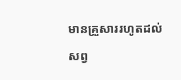មានគ្រួសាររហូតដល់សព្វ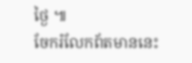ថ្ងៃ ៕
ចែករំលែកព័តមាននេះ